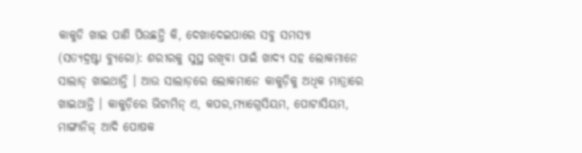କାକୁଡି ଖାଇ ପାଣି ପିଉଛନ୍ତି କି, ଦେଖାଦେଇପାରେ ସବୁ ସମସ୍ୟା
(ସତ୍ୟଦ୍ରଷ୍ଟା ବ୍ୟୁରୋ): ଶରୀରକୁ ସୁସ୍ଥ ରଖିବା ପାଇଁ ଖାଦ୍ୟ ସହ ଲୋକମାନେ ସାଲାଡ୍ ଖାଇଥାନ୍ତି । ଆଉ ସାଲାଡ଼ରେ ଲୋକମାନେ କାକୁଡ଼ିକୁ ଅଧିକ ମାତ୍ରାରେ ଖାଇଥାନ୍ତି । କାକୁଡ଼ିରେ ଭିଟାମିନ୍ ଏ, କପର,ମ୍ୟାଗ୍ନେସିୟମ, ପୋଟାସିୟମ, ମାଙ୍ଗାନିଜ୍ ଆଦି ପୋଷକ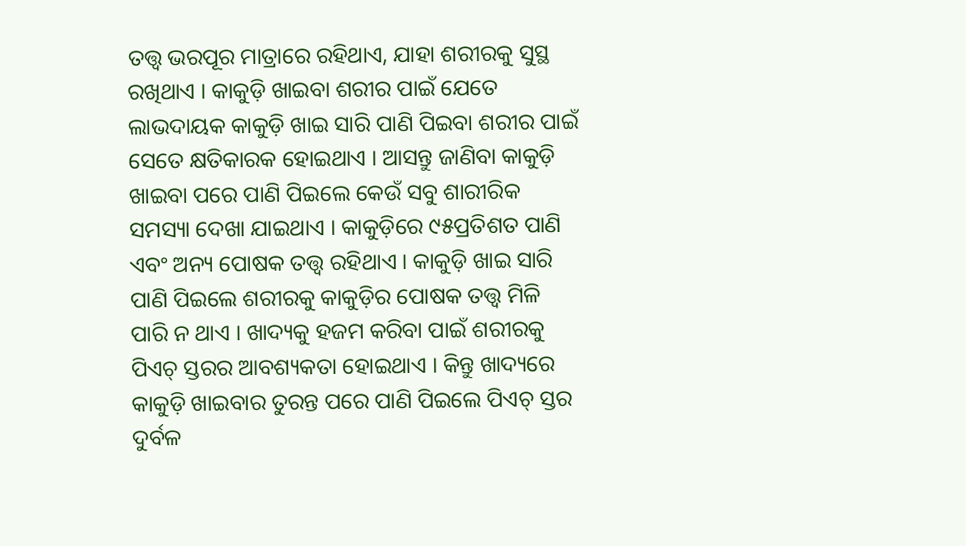ତତ୍ତ୍ୱ ଭରପୂର ମାତ୍ରାରେ ରହିଥାଏ, ଯାହା ଶରୀରକୁ ସୁସ୍ଥ ରଖିଥାଏ । କାକୁଡ଼ି ଖାଇବା ଶରୀର ପାଇଁ ଯେତେ ଲାଭଦାୟକ କାକୁଡ଼ି ଖାଇ ସାରି ପାଣି ପିଇବା ଶରୀର ପାଇଁ ସେତେ କ୍ଷତିକାରକ ହୋଇଥାଏ । ଆସନ୍ତୁ ଜାଣିବା କାକୁଡ଼ି ଖାଇବା ପରେ ପାଣି ପିଇଲେ କେଉଁ ସବୁ ଶାରୀରିକ ସମସ୍ୟା ଦେଖା ଯାଇଥାଏ । କାକୁଡ଼ିରେ ୯୫ପ୍ରତିଶତ ପାଣି ଏବଂ ଅନ୍ୟ ପୋଷକ ତତ୍ତ୍ୱ ରହିଥାଏ । କାକୁଡ଼ି ଖାଇ ସାରି ପାଣି ପିଇଲେ ଶରୀରକୁ କାକୁଡ଼ିର ପୋଷକ ତତ୍ତ୍ୱ ମିଳି ପାରି ନ ଥାଏ । ଖାଦ୍ୟକୁ ହଜମ କରିବା ପାଇଁ ଶରୀରକୁ ପିଏଚ୍ ସ୍ତରର ଆବଶ୍ୟକତା ହୋଇଥାଏ । କିନ୍ତୁ ଖାଦ୍ୟରେ କାକୁଡ଼ି ଖାଇବାର ତୁରନ୍ତ ପରେ ପାଣି ପିଇଲେ ପିଏଚ୍ ସ୍ତର ଦୁର୍ବଳ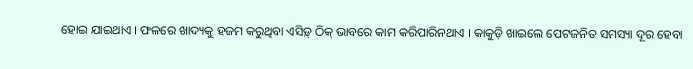ହୋଇ ଯାଇଥାଏ । ଫଳରେ ଖାଦ୍ୟକୁ ହଜମ କରୁଥିବା ଏସିଡ଼୍ ଠିକ୍ ଭାବରେ କାମ କରିପାରିନଥାଏ । କାକୁଡ଼ି ଖାଇଲେ ପେଟଜନିତ ସମସ୍ୟା ଦୂର ହେବା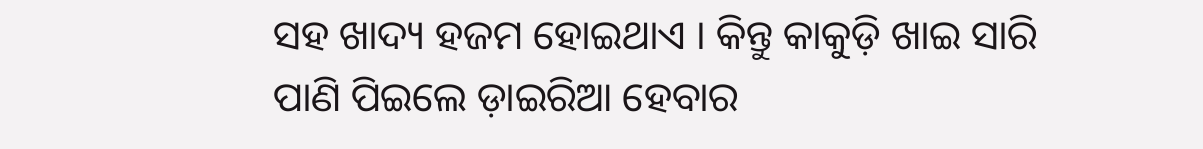ସହ ଖାଦ୍ୟ ହଜମ ହୋଇଥାଏ । କିନ୍ତୁ କାକୁଡ଼ି ଖାଇ ସାରି ପାଣି ପିଇଲେ ଡ଼ାଇରିଆ ହେବାର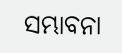ସମ୍ଭାବନା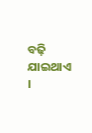ବଢ଼ି ଯାଇଥାଏ ।